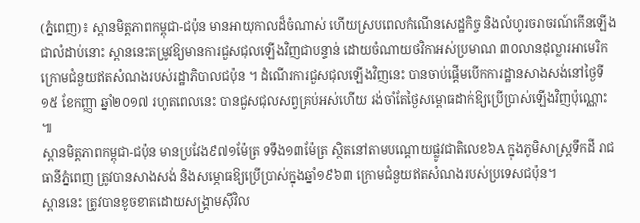(ភ្នំពេញ)៖ ស្ពានមិត្តភាពកម្ពុជា-ជប៉ុន មានអាយុកាលដ៏ចំណាស់ ហើយស្របពេលកំណើនសេដ្ឋកិច្ច និងលំហូរចរាចរណ៍កើនឡើងជាលំដាប់នោះ ស្ពាននេះតម្រូវឱ្យមានការជួសជុលឡើងវិញជាបន្ទាន់ ដោយចំណាយថវិកាអស់ប្រមាណ ៣០លានដុល្លារអាមេរិក ក្រោមជំនួយឥតសំណងរបស់រដ្ឋាភិបាលជប៉ុន ។ ដំណើរការជួសជុលឡើងវិញនេះ បានចាប់ផ្តើមបើកការដ្ឋានសាងសង់នៅថ្ងៃទី១៥ ខែកញ្ញា ឆ្នាំ២០១៧ រហូតពេលនេះ បានជួសជុលសព្វគ្រប់អស់ហើយ រង់ចាំតែថ្ងៃសម្ពោធដាក់ឱ្យប្រើប្រាស់ឡើងវិញប៉ុណ្ណោះ ៕
ស្ពានមិត្តភាពកម្ពុជា-ជប៉ុន មានប្រវែង៩៧១ម៉ែត្រ ទទឹង១៣ម៉ែត្រ ស្ថិតនៅតាមបណ្តោយផ្លូវជាតិលេខ៦A ក្នុងភូមិសាស្ត្រទឹកដី រាជធានីភ្នំពេញ ត្រូវបានសាងសង់ និងសម្ភោធឱ្យប្រើប្រាស់ក្នុងឆ្នាំ១៩៦៣ ក្រោមជំនួយឥតសំណងរបស់ប្រទេសជប៉ុន។
ស្ពាននេះ ត្រូវបានខូចខាតដោយសង្គ្រាមស៊ីវិល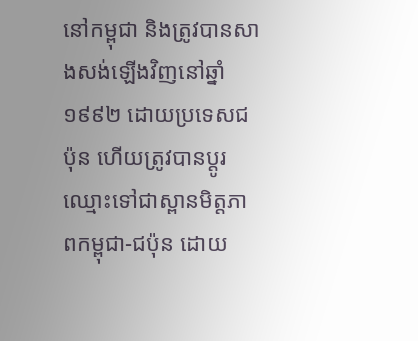នៅកម្ពុជា និងត្រូវបានសាងសង់ឡើងវិញនៅឆ្នាំ១៩៩២ ដោយប្រទេសជប៉ុន ហើយត្រូវបានប្តូរឈ្មោះទៅជាស្ពានមិត្តភាពកម្ពុជា-ជប៉ុន ដោយ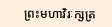ព្រះមហាវិរៈក្សត្រ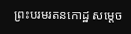ព្រះបរមរតនកោដ្ឋ សម្ដេច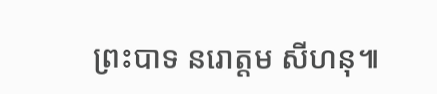ព្រះបាទ នរោត្ដម សីហនុ៕